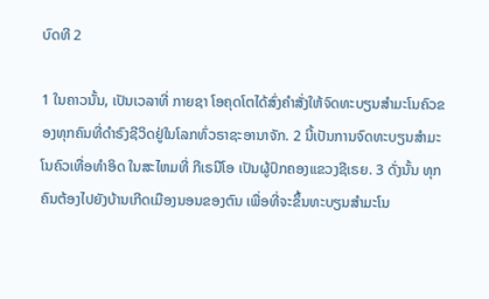ບົດທີ 2

1 ໃນຄາວນັ້ນ, ເປັນເວລາທີ່ ກາຍຊາ ໂອຄຸດໂຕໄດ້ສົ່ງຄຳສັ່ງໃຫ້ຈົດທະບຽນສຳມະໂນຄົວຂອງທຸກຄົນທີ່ດຳຣົງຊີວິດຢູ່ໃນໂລກທົ່ວຣາຊະອານາຈັກ. 2 ນີ້ເປັນການຈົດທະບຽນສຳມະໂນຄົວເທື່ອທຳອິດ ໃນສະໄຫມທີ່ ກີເຣນີໂອ ເປັນຜູ້ປົກຄອງແຂວງຊີເຣຍ. 3 ດັ່ງນັ້ນ ທຸກຄົນຕ້ອງໄປຍັງບ້ານເກີດເມືອງນອນຂອງຕົນ ເພື່ອທີ່ຈະຂຶ້ນທະບຽນສຳມະໂນ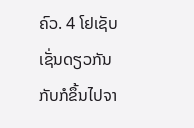ຄົວ. 4 ໂຢເຊັບເຊັ່ນດຽວກັນກັບກໍຂຶ້ນໄປຈາ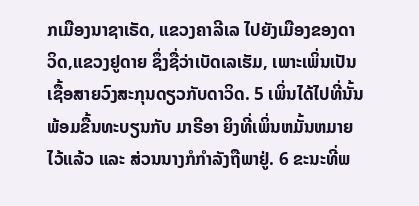ກເມືອງນາຊາເຣັດ, ແຂວງຄາລີເລ ໄປຍັງເມືອງຂອງດາວິດ,ແຂວງຢູດາຍ ຊຶ່ງຊື່ວ່າເບັດເລເຮັມ, ເພາະເພິ່ນເປັນເຊື້ອສາຍວົງສະກຸນດຽວກັບດາວິດ. 5 ເພິ່ນໄດ້ໄປທີ່ນັ້ນພ້ອມຂື້ນທະບຽນກັບ ມາຣີອາ ຍິງທີ່ເພິ່ນຫມັ້ນຫມາຍໄວ້ແລ້ວ ແລະ ສ່ວນນາງກໍກຳລັງຖືພາຢູ່. 6 ຂະນະທີ່ພ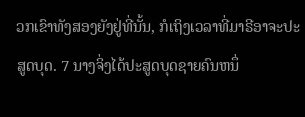ວກເຂົາທັງສອງຍັງຢູ່ທີ່ນັ້ນ, ກໍເຖິງເວລາທີ່ມາຣີອາຈະປະສູດບຸດ. 7 ນາງຈິ່ງໄດ້ປະສູດບຸດຊາຍຄົນຫນຶ່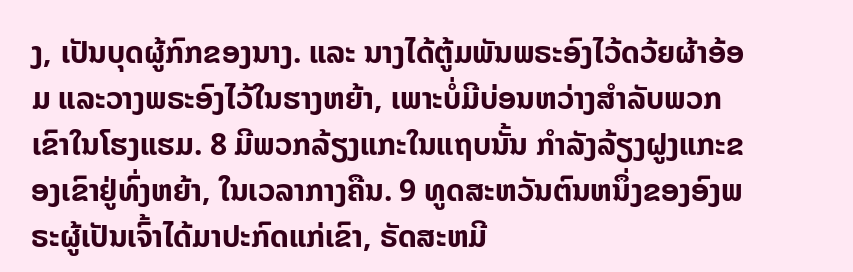ງ, ເປັນບຸດຜູ້ກົກຂອງນາງ. ແລະ ນາງໄດ້ຕູ້ມພັນພຣະອົງໄວ້ດວ້ຍຜ້າອ້ອມ ແລະວາງພຣະອົງໄວ້ໃນຮາງຫຍ້າ, ເພາະບໍ່ມີບ່ອນຫວ່າງສຳລັບພວກເຂົາໃນໂຮງແຮມ. 8 ມີພວກລ້ຽງແກະໃນແຖບນັ້ນ ກຳລັງລ້ຽງຝູງແກະຂອງເຂົາຢູ່ທົ່ງຫຍ້າ, ໃນເວລາກາງຄືນ. 9 ທູດສະຫວັນຕົນຫນຶ່ງຂອງອົງພຣະຜູ້ເປັນເຈົ້າໄດ້ມາປະກົດແກ່ເຂົາ, ຣັດສະຫມີ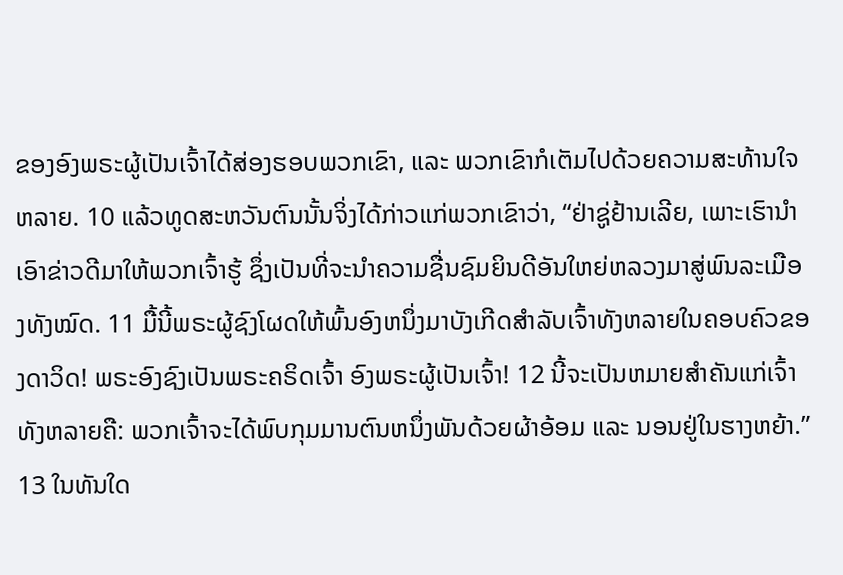ຂອງອົງພຣະຜູ້ເປັນເຈົ້າໄດ້ສ່ອງຮອບພວກເຂົາ, ແລະ ພວກເຂົາກໍເຕັມໄປດ້ວຍຄວາມສະທ້ານໃຈຫລາຍ. 10 ແລ້ວທູດສະຫວັນຕົນນັ້ນຈິ່ງໄດ້ກ່າວແກ່ພວກເຂົາວ່າ, “ຢ່າຊູ່ຢ້ານເລີຍ, ເພາະເຮົານຳເອົາຂ່າວດີມາໃຫ້ພວກເຈົ້າຮູ້ ຊຶ່ງເປັນທີ່ຈະນຳຄວາມຊື່ນຊົມຍິນດີອັນໃຫຍ່ຫລວງມາສູ່ພົນລະເມືອງທັງໝົດ. 11 ມື້ນີ້ພຣະຜູ້ຊົງໂຜດໃຫ້ພົ້ນອົງຫນຶ່ງມາບັງເກີດສຳລັບເຈົ້າທັງຫລາຍໃນຄອບຄົວຂອງດາວິດ! ພຣະອົງຊົງເປັນພຣະຄຣິດເຈົ້າ ອົງພຣະຜູ້ເປັນເຈົ້າ! 12 ນີ້ຈະເປັນຫມາຍສຳຄັນແກ່ເຈົ້າທັງຫລາຍຄື: ພວກເຈົ້າຈະໄດ້ພົບກຸມມານຕົນຫນຶ່ງພັນດ້ວຍຜ້າອ້ອມ ແລະ ນອນຢູ່ໃນຮາງຫຍ້າ.” 13 ໃນທັນໃດ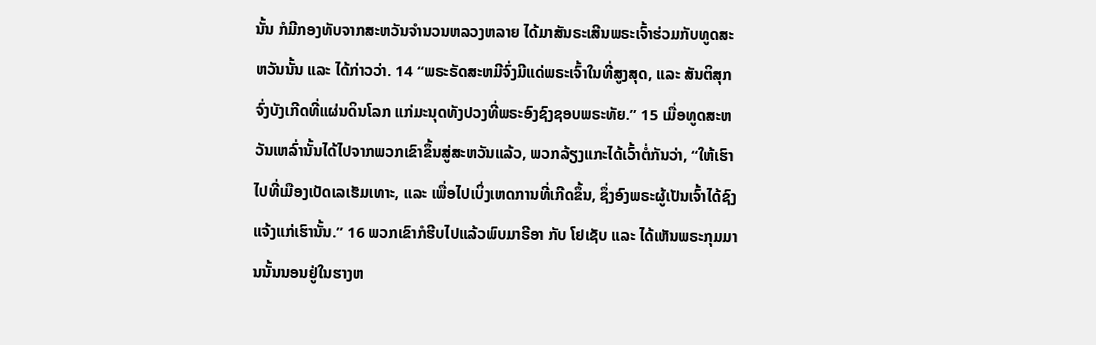ນັ້ນ ກໍມີກອງທັບຈາກສະຫວັນຈຳນວນຫລວງຫລາຍ ໄດ້ມາສັນຣະເສີນພຣະເຈົ້າຮ່ວມກັບທູດສະຫວັນນັ້ນ ແລະ ໄດ້ກ່າວວ່າ. 14 “ພຣະຣັດສະຫມີຈົ່ງມີແດ່ພຣະເຈົ້າໃນທີ່ສູງສຸດ, ແລະ ສັນຕິສຸກຈົ່ງບັງເກີດທີ່ແຜ່ນດິນໂລກ ແກ່ມະນຸດທັງປວງທີ່ພຣະອົງຊົງຊອບພຣະທັຍ.” 15 ເມື່ອທູດສະຫວັນເຫລົ່ານັ້ນໄດ້ໄປຈາກພວກເຂົາຂຶ້ນສູ່ສະຫວັນແລ້ວ, ພວກລ້ຽງແກະໄດ້ເວົ້າຕໍ່ກັນວ່າ, “ໃຫ້ເຮົາໄປທີ່ເມືອງເບັດເລເຮັມເທາະ, ແລະ ເພື່ອໄປເບິ່ງເຫດການທີ່ເກີດຂຶ້ນ, ຊຶ່ງອົງພຣະຜູ້ເປັນເຈົ້າໄດ້ຊົງແຈ້ງແກ່ເຮົານັ້ນ.” 16 ພວກເຂົາກໍຮີບໄປແລ້ວພົບມາຣີອາ ກັບ ໂຢເຊັບ ແລະ ໄດ້ເຫັນພຣະກຸມມານນັ້ນນອນຢູ່ໃນຮາງຫ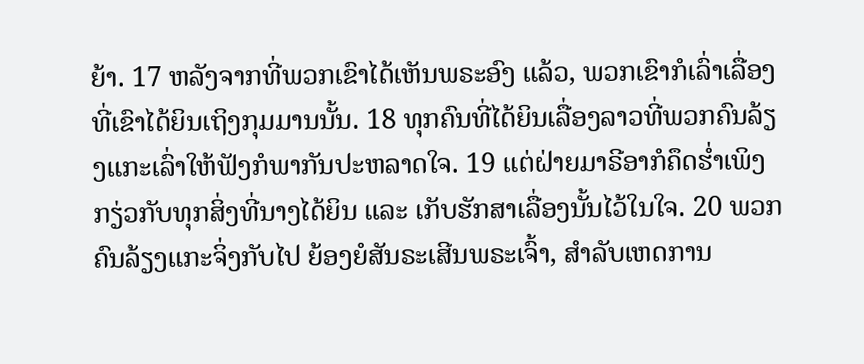ຍ້າ. 17 ຫລັງຈາກທີ່ພວກເຂົາໄດ້ເຫັນພຣະອົງ ແລ້ວ, ພວກເຂົາກໍເລົ່າເລື່ອງທີ່ເຂົາໄດ້ຍິນເຖິງກຸມມານນັ້ນ. 18 ທຸກຄົນທີ່ໄດ້ຍິນເລື່ອງລາວທີ່ພວກຄົນລ້ຽງແກະເລົ່າໃຫ້ຟັງກໍພາກັນປະຫລາດໃຈ. 19 ແຕ່ຝ່າຍມາຣີອາກໍຄຶດຮ່ຳເພິງກຽ່ວກັບທຸກສິ່ງທີ່ນາງໄດ້ຍິນ ແລະ ເກັບຮັກສາເລື່ອງນັ້ນໄວ້ໃນໃຈ. 20 ພວກຄົນລ້ຽງແກະຈິ່ງກັບໄປ ຍ້ອງຍໍສັນຣະເສີນພຣະເຈົ້າ, ສຳລັບເຫດການ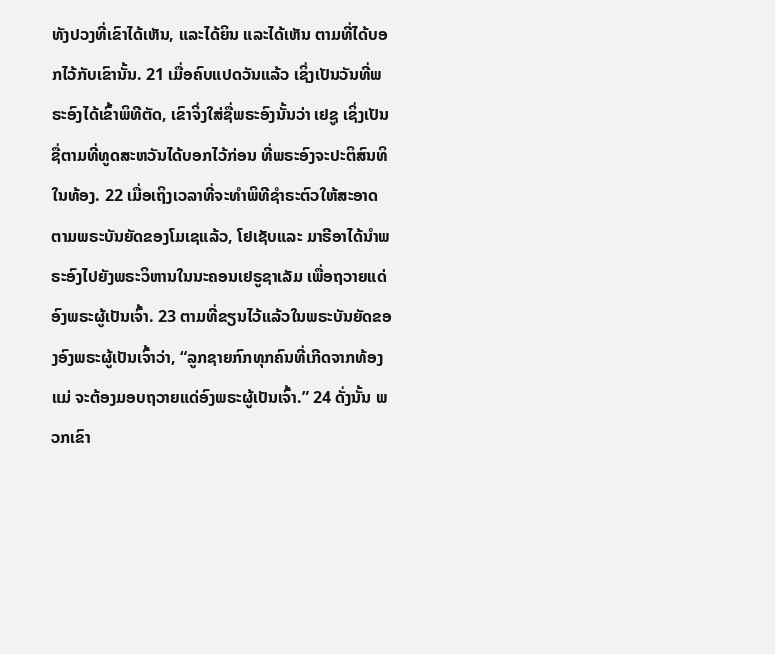ທັງປວງທີ່ເຂົາໄດ້ເຫັນ, ແລະໄດ້ຍິນ ແລະໄດ້ເຫັນ ຕາມທີ່ໄດ້ບອກໄວ້ກັບເຂົານັ້ນ. 21 ເມື່ອຄົບແປດວັນແລ້ວ ເຊິ່ງເປັນວັນທີ່ພຣະອົງໄດ້ເຂົ້າພິທີຕັດ, ເຂົາຈິ່ງໃສ່ຊື່ພຣະອົງນັ້ນວ່າ ເຢຊູ ເຊິ່ງເປັນຊື່ຕາມທີ່ທູດສະຫວັນໄດ້ບອກໄວ້ກ່ອນ ທີ່ພຣະອົງຈະປະຕິສົນທິໃນທ້ອງ. 22 ເມື່ອເຖິງເວລາທີ່ຈະທຳພິທີຊຳຣະຕົວໃຫ້ສະອາດຕາມພຣະບັນຍັດຂອງໂມເຊແລ້ວ, ໂຢເຊັບແລະ ມາຣີອາໄດ້ນຳພຣະອົງໄປຍັງພຣະວິຫານໃນນະຄອນເຢຣູຊາເລັມ ເພື່ອຖວາຍແດ່ອົງພຣະຜູ້ເປັນເຈົ້າ. 23 ຕາມທີ່ຂຽນໄວ້ແລ້ວໃນພຣະບັນຍັດຂອງອົງພຣະຜູ້ເປັນເຈົ້າວ່າ, “ລູກຊາຍກົກທຸກຄົນທີ່ເກີດຈາກທ້ອງແມ່ ຈະຕ້ອງມອບຖວາຍແດ່ອົງພຣະຜູ້ເປັນເຈົ້າ.” 24 ດັ່ງນັ້ນ ພວກເຂົາ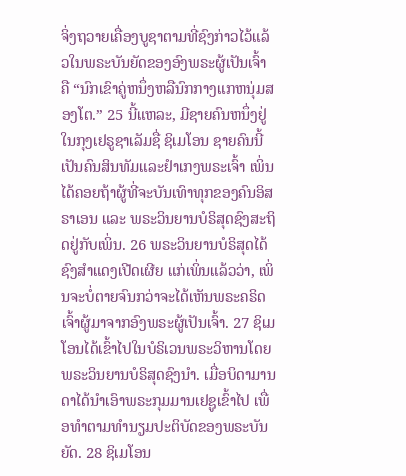ຈິ່ງຖວາຍເຄື່ອງບູຊາຕາມທີ່ຊົງກ່າວໄວ້ແລ້ວໃນພຣະບັນຍັດຂອງອົງພຣະຜູ້ເປັນເຈົ້າ ຄື “ນົກເຂົາຄູ່ຫນຶ່ງຫລືນົກກາງແກຫນຸ່ມສອງໂຕ.” 25 ນີ້ແຫລະ, ມີຊາຍຄົນຫນຶ່ງຢູ່ໃນກຸງເຢຣູຊາເລັມຊື່ ຊິເມໂອນ ຊາຍຄົນນີ້ເປັນຄົນສິນທັມແລະຢຳເກງພຣະເຈົ້າ ເພິ່ນໄດ້ຄອຍຖ້າຜູ້ທີ່ຈະບັນເທົາທຸກຂອງຄົນອິສຣາເອນ ແລະ ພຣະວິນຍານບໍຣິສຸດຊົງສະຖິດຢູ່ກັບເພິ່ນ. 26 ພຣະວິນຍານບໍຣິສຸດໄດ້ຊົງສຳແດງເປີດເຜີຍ ແກ່ເພິ່ນແລ້ວວ່າ, ເພິ່ນຈະບໍ່ຕາຍຈົນກວ່າຈະໄດ້ເຫັນພຣະຄຣິດເຈົ້າຜູ້ມາຈາກອົງພຣະຜູ້ເປັນເຈົ້າ. 27 ຊິເມໂອນໄດ້ເຂົ້າໄປໃນບໍຣິເວນພຣະວິຫານໂດຍພຣະວິນຍານບໍຣິສຸດຊົງນຳ. ເມື່ອບິດາມານດາໄດ້ນຳເອົາພຣະກຸມມານເຢຊູເຂົ້າໄປ ເພື່ອທຳຕາມທຳນຽມປະຕິບັດຂອງພຣະບັນຍັດ. 28 ຊິເມໂອນ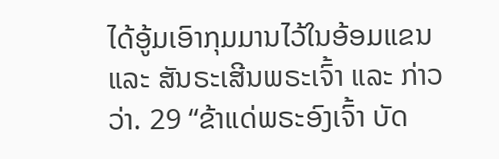ໄດ້ອູ້ມເອົາກຸມມານໄວ້ໃນອ້ອມແຂນ ແລະ ສັນຣະເສີນພຣະເຈົ້າ ແລະ ກ່າວວ່າ. 29 “ຂ້າແດ່ພຣະອົງເຈົ້າ ບັດ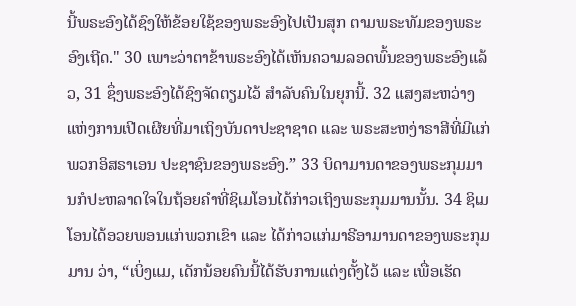ນີ້ພຣະອົງໄດ້ຊົງໃຫ້ຂ້ອຍໃຊ້ຂອງພຣະອົງໄປເປັນສຸກ ຕາມພຣະທັມຂອງພຣະອົງເຖີດ." 30 ເພາະວ່າຕາຂ້າພຣະອົງໄດ້ເຫັນຄວາມລອດພົ້ນຂອງພຣະອົງແລ້ວ, 31 ຊຶ່ງພຣະອົງໄດ້ຊົງຈັດຕຽມໄວ້ ສຳລັບຄົນໃນຍຸກນີ້. 32 ແສງສະຫວ່າງແຫ່ງການເປີດເຜີຍທີ່ມາເຖິງບັນດາປະຊາຊາດ ແລະ ພຣະສະຫງ່າຣາສີທີ່ມີແກ່ພວກອິສຣາເອນ ປະຊາຊົນຂອງພຣະອົງ.” 33 ບິດາມານດາຂອງພຣະກຸມມານກໍປະຫລາດໃຈໃນຖ້ອຍຄຳທີ່ຊິເມໂອນໄດ້ກ່າວເຖິງພຣະກຸມມານນັ້ນ. 34 ຊິເມໂອນໄດ້ອວຍພອນແກ່ພວກເຂົາ ແລະ ໄດ້ກ່າວແກ່ມາຣີອາມານດາຂອງພຣະກຸມມານ ວ່າ, “ເບິ່ງແມ, ເດັກນ້ອຍຄົນນີ້ໄດ້ຮັບການແຕ່ງຕັ້ງໄວ້ ແລະ ເພື່ອເຮັດ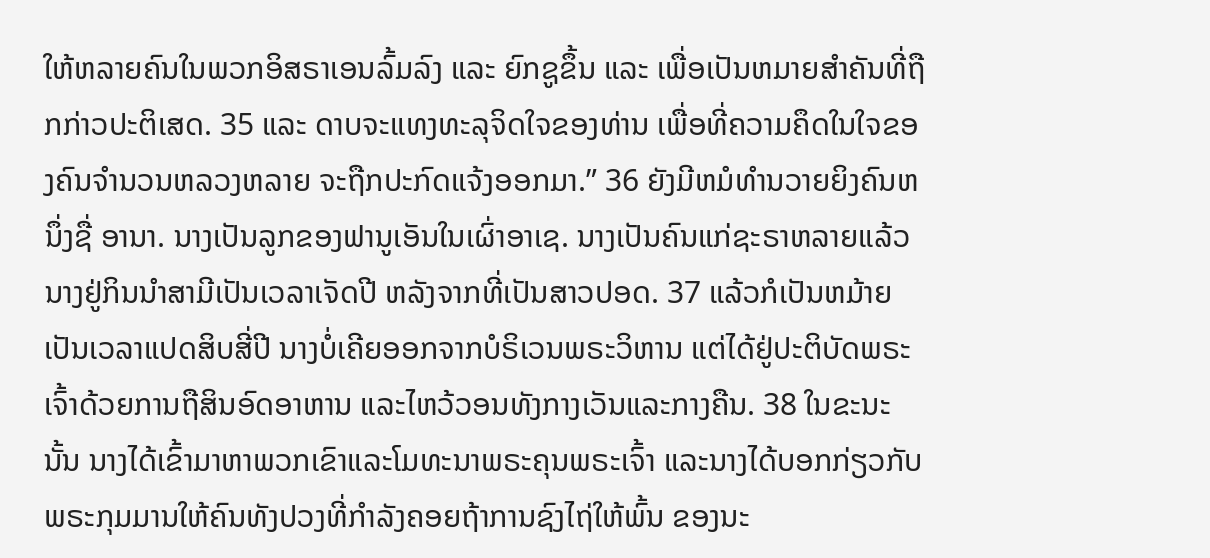ໃຫ້ຫລາຍຄົນໃນພວກອິສຣາເອນລົ້ມລົງ ແລະ ຍົກຊູຂຶ້ນ ແລະ ເພື່ອເປັນຫມາຍສຳຄັນທີ່ຖືກກ່າວປະຕິເສດ. 35 ແລະ ດາບຈະແທງທະລຸຈິດໃຈຂອງທ່ານ ເພື່ອທີ່ຄວາມຄຶດໃນໃຈຂອງຄົນຈຳນວນຫລວງຫລາຍ ຈະຖືກປະກົດແຈ້ງອອກມາ.” 36 ຍັງມີຫມໍທຳນວາຍຍິງຄົນຫນຶ່ງຊື່ ອານາ. ນາງເປັນລູກຂອງຟານູເອັນໃນເຜົ່າອາເຊ. ນາງເປັນຄົນແກ່ຊະຣາຫລາຍແລ້ວ ນາງຢູ່ກິນນຳສາມີເປັນເວລາເຈັດປີ ຫລັງຈາກທີ່ເປັນສາວປອດ. 37 ແລ້ວກໍເປັນຫມ້າຍເປັນເວລາແປດສິບສີ່ປີ ນາງບໍ່ເຄີຍອອກຈາກບໍຣິເວນພຣະວິຫານ ແຕ່ໄດ້ຢູ່ປະຕິບັດພຣະເຈົ້າດ້ວຍການຖືສິນອົດອາຫານ ແລະໄຫວ້ວອນທັງກາງເວັນແລະກາງຄືນ. 38 ໃນຂະນະນັ້ນ ນາງໄດ້ເຂົ້າມາຫາພວກເຂົາແລະໂມທະນາພຣະຄຸນພຣະເຈົ້າ ແລະນາງໄດ້ບອກກ່ຽວກັບພຣະກຸມມານໃຫ້ຄົນທັງປວງທີ່ກຳລັງຄອຍຖ້າການຊົງໄຖ່ໃຫ້ພົ້ນ ຂອງນະ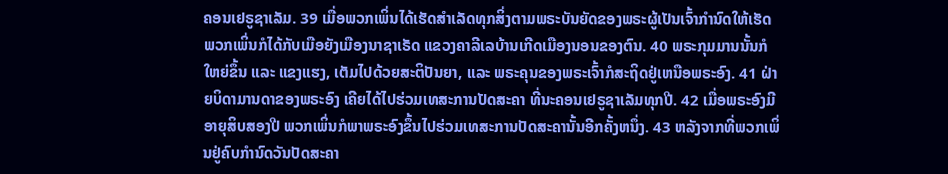ຄອນເຢຣູຊາເລັມ. 39 ເມື່ອພວກເພິ່ນໄດ້ເຮັດສຳເລັດທຸກສິ່ງຕາມພຣະບັນຍັດຂອງພຣະຜູ້ເປັນເຈົ້າກຳນົດໃຫ້ເຮັດ ພວກເພິ່ນກໍໄດ້ກັບເມືອຍັງເມືອງນາຊາເຣັດ ແຂວງຄາລີເລບ້ານເກີດເມືອງນອນຂອງຕົນ. 40 ພຣະກຸມມານນັ້ນກໍໃຫຍ່ຂຶ້ນ ແລະ ແຂງແຮງ, ເຕັມໄປດ້ວຍສະຕິປັນຍາ, ແລະ ພຣະຄຸນຂອງພຣະເຈົ້າກໍສະຖິດຢູ່ເຫນືອພຣະອົງ. 41 ຝ່າຍບິດາມານດາຂອງພຣະອົງ ເຄີຍໄດ້ໄປຮ່ວມເທສະການປັດສະຄາ ທີ່ນະຄອນເຢຣູຊາເລັມທຸກປີ. 42 ເມື່ອພຣະອົງມີອາຍຸສິບສອງປີ ພວກເພິ່ນກໍພາພຣະອົງຂຶ້ນໄປຮ່ວມເທສະການປັດສະຄານັ້ນອີກຄັ້ງຫນຶ່ງ. 43 ຫລັງຈາກທີ່ພວກເພິ່ນຢູ່ຄົບກຳນົດວັນປັດສະຄາ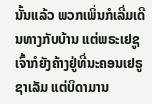ນັ້ນແລ້ວ ພວກເພິ່ນກໍເລີ່ມເດີນທາງກັບບ້ານ ແຕ່ພຣະເຢຊູເຈົ້າກໍຍັງຄ້າງຢູ່ທີ່ນະຄອນເຢຣູຊາເລັມ ແຕ່ບິດາມານ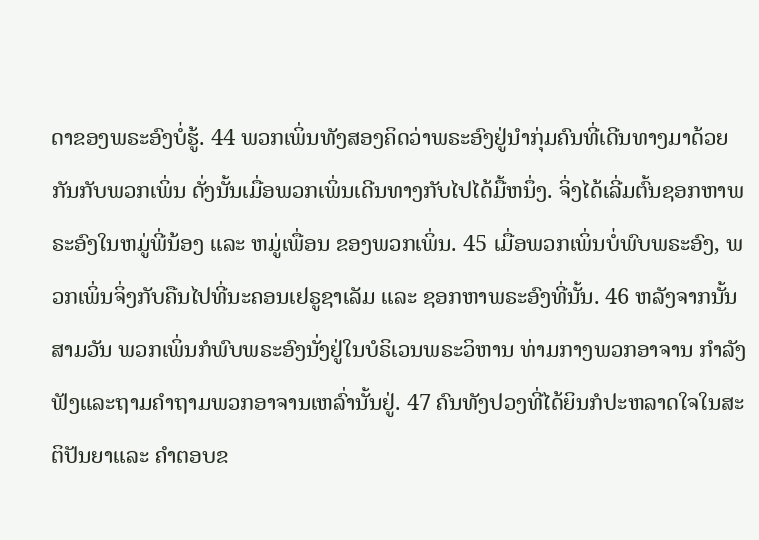ດາຂອງພຣະອົງບໍ່ຮູ້. 44 ພວກເພິ່ນທັງສອງຄິດວ່າພຣະອົງຢູ່ນຳກຸ່ມຄົນທີ່ເດີນທາງມາດ້ວຍກັນກັບພວກເພິ່ນ ດັ່ງນັ້ນເມື່ອພວກເພິ່ນເດີນທາງກັບໄປໄດ້ມື້ຫນຶ່ງ. ຈິ່ງໄດ້ເລີ່ມຕົ້ນຊອກຫາພຣະອົງໃນຫມູ່ພີ່ນ້ອງ ແລະ ຫມູ່ເພື່ອນ ຂອງພວກເພິ່ນ. 45 ເມື່ອພວກເພິ່ນບໍ່ພົບພຣະອົງ, ພວກເພິ່ນຈິ່ງກັບຄືນໄປທີ່ນະຄອນເຢຣູຊາເລັມ ແລະ ຊອກຫາພຣະອົງທີ່ນັ້ນ. 46 ຫລັງຈາກນັ້ນສາມວັນ ພວກເພິ່ນກໍພົບພຣະອົງນັ່ງຢູ່ໃນບໍຣິເວນພຣະວິຫານ ທ່າມກາງພວກອາຈານ ກຳລັງຟັງແລະຖາມຄຳຖາມພວກອາຈານເຫລົ່ານັ້ນຢູ່. 47 ຄົນທັງປວງທີ່ໄດ້ຍິນກໍປະຫລາດໃຈໃນສະຕິປັນຍາແລະ ຄຳຕອບຂ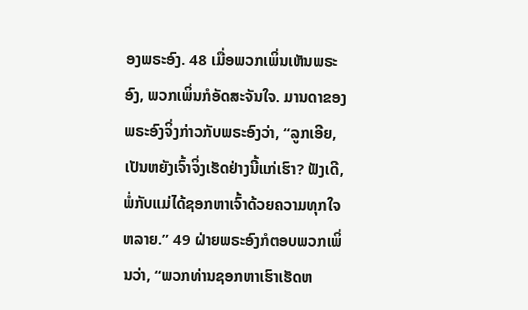ອງພຣະອົງ. 48 ເມື່ອພວກເພິ່ນເຫັນພຣະອົງ, ພວກເພິ່ນກໍອັດສະຈັນໃຈ. ມານດາຂອງພຣະອົງຈິ່ງກ່າວກັບພຣະອົງວ່າ, “ລູກເອີຍ, ເປັນຫຍັງເຈົ້າຈິ່ງເຮັດຢ່າງນີ້ແກ່ເຮົາ? ຟັງເດີ, ພໍ່ກັບແມ່ໄດ້ຊອກຫາເຈົ້າດ້ວຍຄວາມທຸກໃຈຫລາຍ.” 49 ຝ່າຍພຣະອົງກໍຕອບພວກເພິ່ນວ່າ, “ພວກທ່ານຊອກຫາເຮົາເຮັດຫ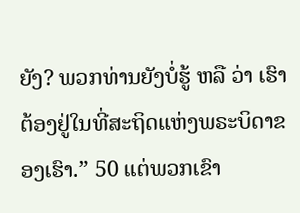ຍັງ? ພວກທ່ານຍັງບໍ່ຮູ້ ຫລື ວ່າ ເຮົາຕ້ອງຢູ່ໃນທີ່ສະຖິດແຫ່ງພຣະບິດາຂອງເຮົາ.” 50 ແຕ່ພວກເຂົາ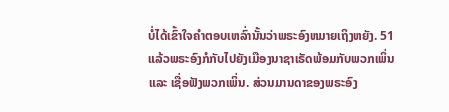ບໍ່ໄດ້ເຂົ້າໃຈຄຳຕອບເຫລົ່ານັ້ນວ່າພຣະອົງຫມາຍເຖິງຫຍັງ. 51 ແລ້ວພຣະອົງກໍກັບໄປຍັງເມືອງນາຊາເຣັດພ້ອມກັບພວກເພິ່ນ ແລະ ເຊື່ອຟັງພວກເພິ່ນ. ສ່ວນມານດາຂອງພຣະອົງ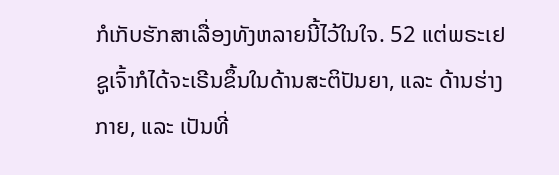ກໍເກັບຮັກສາເລື່ອງທັງຫລາຍນີ້ໄວ້ໃນໃຈ. 52 ແຕ່ພຣະເຢຊູເຈົ້າກໍໄດ້ຈະເຣີນຂຶ້ນໃນດ້ານສະຕິປັນຍາ, ແລະ ດ້ານຮ່າງກາຍ, ແລະ ເປັນທີ່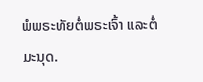ພໍພຣະທັຍຕໍ່ພຣະເຈົ້າ ແລະຕໍ່ມະນຸດ.